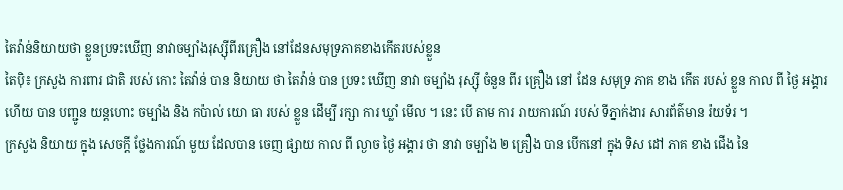តៃវ៉ាន់និយាយថា ខ្លួនប្រទះឃើញ នាវាចម្បាំងរុស្ស៊ីពីរគ្រឿង នៅដែនសមុទ្រភាគខាងកើតរបស់ខ្លួន
តៃប៉ិ៖ ក្រសួង ការពារ ជាតិ របស់ កោះ តៃវ៉ាន់ បាន និយាយ ថា តៃវ៉ាន់ បាន ប្រទះ ឃើញ នាវា ចម្បាំង រុស្ស៊ី ចំនួន ពីរ គ្រឿង នៅ ដែន សមុទ្រ ភាគ ខាង កើត របស់ ខ្លួន កាល ពី ថ្ងៃ អង្គារ ហើយ បាន បញ្ជូន យន្តហោះ ចម្បាំង និង កប៉ាល់ យោ ធា របស់ ខ្លួន ដើម្បី រក្សា ការ ឃ្លាំ មើល ។ នេះ បើ តាម ការ រាយការណ៍ របស់ ទីភ្នាក់ងារ សារព័ត៌មាន រ៉យទ័រ ។
ក្រសួង និយាយ ក្នុង សេចក្តី ថ្លែងការណ៍ មួយ ដែលបាន ចេញ ផ្សាយ កាល ពី ល្ងាច ថ្ងៃ អង្គារ ថា នាវា ចម្បាំង ២ គ្រឿង បាន បើកនៅ ក្នុង ទិស ដៅ ភាគ ខាង ជើង នៃ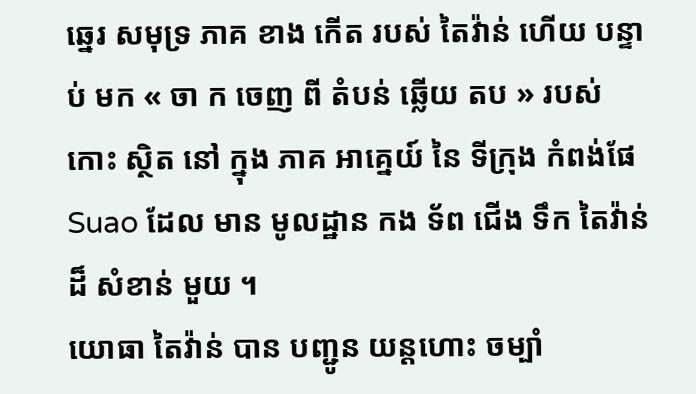ឆ្នេរ សមុទ្រ ភាគ ខាង កើត របស់ តៃវ៉ាន់ ហើយ បន្ទាប់ មក « ចា ក ចេញ ពី តំបន់ ឆ្លើយ តប » របស់ កោះ ស្ថិត នៅ ក្នុង ភាគ អាគ្នេយ៍ នៃ ទីក្រុង កំពង់ផែ Suao ដែល មាន មូលដ្ឋាន កង ទ័ព ជើង ទឹក តៃវ៉ាន់ ដ៏ សំខាន់ មួយ ។
យោធា តៃវ៉ាន់ បាន បញ្ជូន យន្តហោះ ចម្បាំ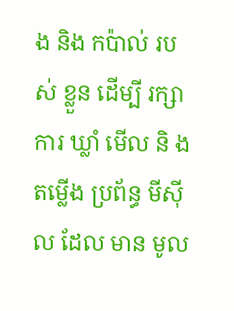ង និង កប៉ាល់ របស់ ខ្លួន ដើម្បី រក្សា ការ ឃ្លាំ មើល និ ង តម្លើង ប្រព័ន្ធ មីស៊ី ល ដែល មាន មូល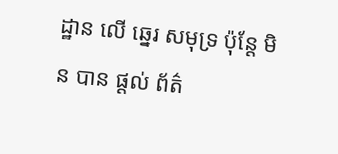ដ្ឋាន លើ ឆ្នេរ សមុទ្រ ប៉ុន្តែ មិន បាន ផ្តល់ ព័ត៌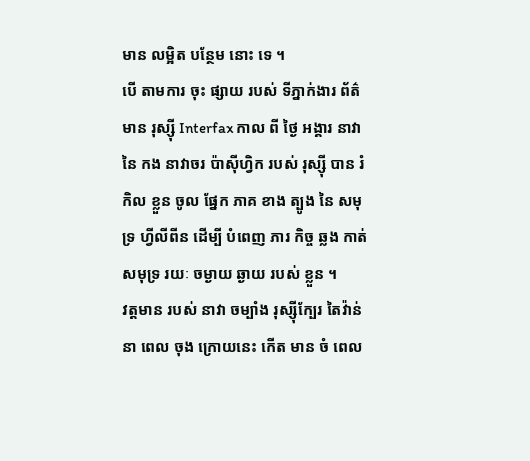មាន លម្អិត បន្ថែម នោះ ទេ ។
បើ តាមការ ចុះ ផ្សាយ របស់ ទីភ្នាក់ងារ ព័ត៌មាន រុស្ស៊ី Interfax កាល ពី ថ្ងៃ អង្គារ នាវា នៃ កង នាវាចរ ប៉ាស៊ីហ្វិក របស់ រុស្ស៊ី បាន រំកិល ខ្លួន ចូល ផ្នែក ភាគ ខាង ត្បូង នៃ សមុទ្រ ហ្វីលីពីន ដើម្បី បំពេញ ភារ កិច្ច ឆ្លង កាត់ សមុទ្រ រយៈ ចម្ងាយ ឆ្ងាយ របស់ ខ្លួន ។
វត្តមាន របស់ នាវា ចម្បាំង រុស្ស៊ីក្បែរ តៃវ៉ាន់ នា ពេល ចុង ក្រោយនេះ កើត មាន ចំ ពេល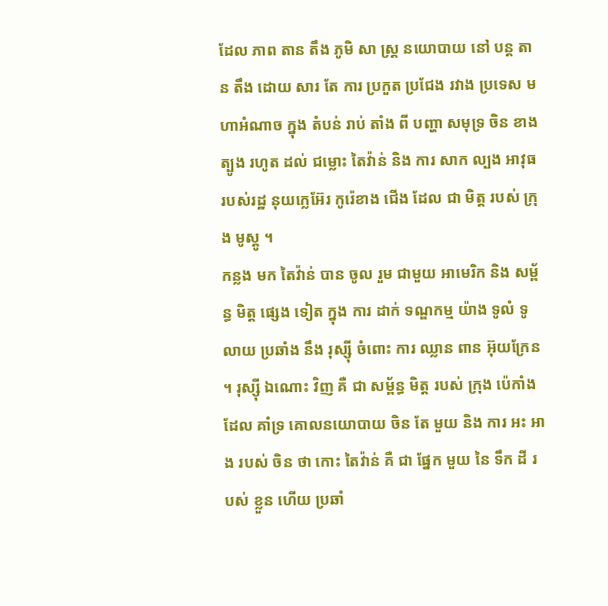ដែល ភាព តាន តឹង ភូមិ សា ស្រ្ត នយោបាយ នៅ បន្ត តាន តឹង ដោយ សារ តែ ការ ប្រកួត ប្រជែង រវាង ប្រទេស មហាអំណាច ក្នុង តំបន់ រាប់ តាំង ពី បញ្ហា សមុទ្រ ចិន ខាង ត្បូង រហូត ដល់ ជម្លោះ តៃវ៉ាន់ និង ការ សាក ល្បង អាវុធ របស់រដ្ឋ នុយក្លេអ៊ែរ កូរ៉េខាង ជើង ដែល ជា មិត្ត របស់ ក្រុង មូស្គូ ។
កន្លង មក តៃវ៉ាន់ បាន ចូល រួម ជាមួយ អាមេរិក និង សម្ព័ន្ធ មិត្ត ផ្សេង ទៀត ក្នុង ការ ដាក់ ទណ្ឌកម្ម យ៉ាង ទូលំ ទូលាយ ប្រឆាំង នឹង រុស្ស៊ី ចំពោះ ការ ឈ្លាន ពាន អ៊ុយក្រែន ។ រុស្ស៊ី ឯណោះ វិញ គឺ ជា សម្ព័ន្ធ មិត្ត របស់ ក្រុង ប៉េកាំង ដែល គាំទ្រ គោលនយោបាយ ចិន តែ មួយ និង ការ អះ អាង របស់ ចិន ថា កោះ តៃវ៉ាន់ គឺ ជា ផ្នែក មួយ នៃ ទឹក ដី របស់ ខ្លួន ហើយ ប្រឆាំ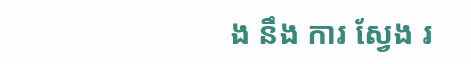ង នឹង ការ ស្វែង រ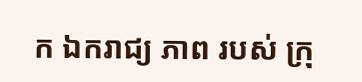ក ឯករាជ្យ ភាព របស់ ក្រុ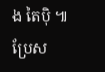ង តៃប៉ិ ៕
ប្រែស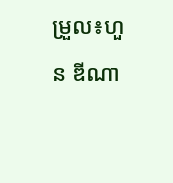ម្រួល៖ហួន ឌីណា